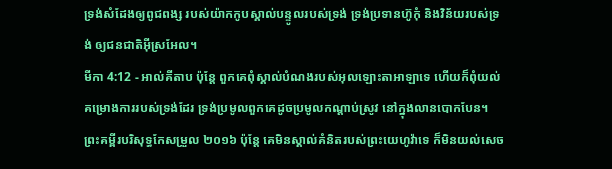ទ្រង់សំដែងឲ្យពូជពង្ស របស់យ៉ាកកូបស្គាល់បន្ទូលរបស់ទ្រង់ ទ្រង់ប្រទានហ៊ូកុំ និងវិន័យរបស់ទ្រង់ ឲ្យជនជាតិអ៊ីស្រអែល។
មីកា 4:12 - អាល់គីតាប ប៉ុន្តែ ពួកគេពុំស្គាល់បំណងរបស់អុលឡោះតាអាឡាទេ ហើយក៏ពុំយល់គម្រោងការរបស់ទ្រង់ដែរ ទ្រង់ប្រមូលពួកគេដូចប្រមូលកណ្ដាប់ស្រូវ នៅក្នុងលានបោកបែន។ ព្រះគម្ពីរបរិសុទ្ធកែសម្រួល ២០១៦ ប៉ុន្តែ គេមិនស្គាល់គំនិតរបស់ព្រះយេហូវ៉ាទេ ក៏មិនយល់សេច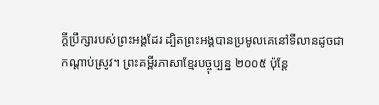ក្ដីប្រឹក្សារបស់ព្រះអង្គដែរ ដ្បិតព្រះអង្គបានប្រមូលគេនៅទីលានដូចជាកណ្ដាប់ស្រូវ។ ព្រះគម្ពីរភាសាខ្មែរបច្ចុប្បន្ន ២០០៥ ប៉ុន្តែ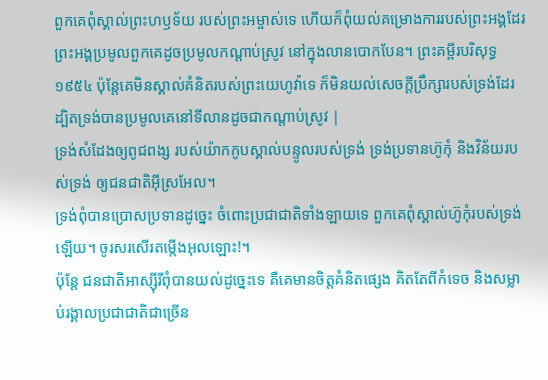ពួកគេពុំស្គាល់ព្រះហឫទ័យ របស់ព្រះអម្ចាស់ទេ ហើយក៏ពុំយល់គម្រោងការរបស់ព្រះអង្គដែរ ព្រះអង្គប្រមូលពួកគេដូចប្រមូលកណ្ដាប់ស្រូវ នៅក្នុងលានបោកបែន។ ព្រះគម្ពីរបរិសុទ្ធ ១៩៥៤ ប៉ុន្តែគេមិនស្គាល់គំនិតរបស់ព្រះយេហូវ៉ាទេ ក៏មិនយល់សេចក្ដីប្រឹក្សារបស់ទ្រង់ដែរ ដ្បិតទ្រង់បានប្រមូលគេនៅទីលានដូចជាកណ្តាប់ស្រូវ |
ទ្រង់សំដែងឲ្យពូជពង្ស របស់យ៉ាកកូបស្គាល់បន្ទូលរបស់ទ្រង់ ទ្រង់ប្រទានហ៊ូកុំ និងវិន័យរបស់ទ្រង់ ឲ្យជនជាតិអ៊ីស្រអែល។
ទ្រង់ពុំបានប្រោសប្រទានដូច្នេះ ចំពោះប្រជាជាតិទាំងឡាយទេ ពួកគេពុំស្គាល់ហ៊ូកុំរបស់ទ្រង់ឡើយ។ ចូរសរសើរតម្កើងអុលឡោះ!។
ប៉ុន្តែ ជនជាតិអាស្ស៊ីរីពុំបានយល់ដូច្នេះទេ គឺគេមានចិត្តគំនិតផ្សេង គិតតែពីកំទេច និងសម្លាប់រង្គាលប្រជាជាតិជាច្រើន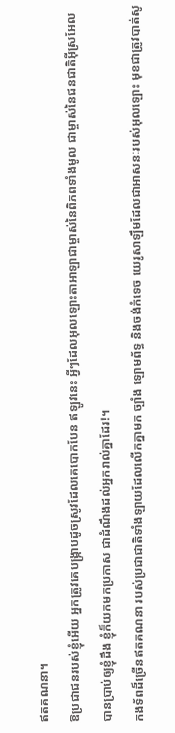ឥតគណនា។
ឱប្រជាជនរបស់ខ្ញុំអើយ អ្នកត្រូវគេបង្ក្រាបដូចស្រូវដែលគេបោកបែន ឥឡូវនេះ អ្វីៗដែលអុលឡោះតាអាឡាជាម្ចាស់នៃពិភពទាំងមូល ជាម្ចាស់នៃជនជាតិអ៊ីស្រអែល បានប្រាប់ឲ្យខ្ញុំដឹង ខ្ញុំក៏យកមកប្រកាស ជាដំណឹងដល់អ្នករាល់គ្នាដែរ!។
កងទ័ពដ៏ច្រើនឥតគណនា របស់ប្រជាជាតិទាំងឡាយដែលលើកគ្នាមក ច្បាំង ឡោមព័ទ្ធ និងចង់កំទេច យេរូសាឡឹមដែលជាអាសនៈរបស់អុលឡោះ មុខជាត្រូវបាត់សូ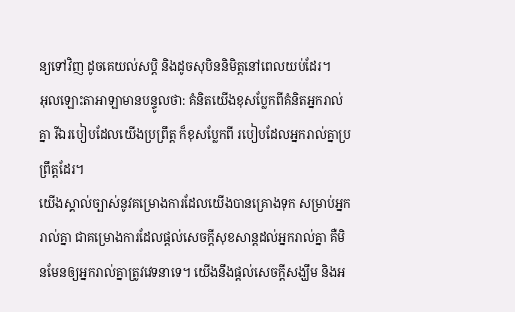ន្យទៅវិញ ដូចគេយល់សប្ដិ និងដូចសុបិននិមិត្តនៅពេលយប់ដែរ។
អុលឡោះតាអាឡាមានបន្ទូលថា: គំនិតយើងខុសប្លែកពីគំនិតអ្នករាល់គ្នា រីឯរបៀបដែលយើងប្រព្រឹត្ត ក៏ខុសប្លែកពី របៀបដែលអ្នករាល់គ្នាប្រព្រឹត្តដែរ។
យើងស្គាល់ច្បាស់នូវគម្រោងការដែលយើងបានគ្រោងទុក សម្រាប់អ្នករាល់គ្នា ជាគម្រោងការដែលផ្ដល់សេចក្ដីសុខសាន្តដល់អ្នករាល់គ្នា គឺមិនមែនឲ្យអ្នករាល់គ្នាត្រូវវេទនាទេ។ យើងនឹងផ្ដល់សេចក្ដីសង្ឃឹម និងអ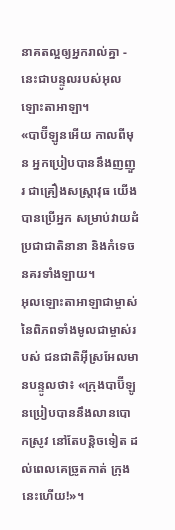នាគតល្អឲ្យអ្នករាល់គ្នា - នេះជាបន្ទូលរបស់អុលឡោះតាអាឡា។
«បាប៊ីឡូនអើយ កាលពីមុន អ្នកប្រៀបបាននឹងញញួរ ជាគ្រឿងសស្រ្ដាវុធ យើងបានប្រើអ្នក សម្រាប់វាយដំប្រជាជាតិនានា និងកំទេចនគរទាំងឡាយ។
អុលឡោះតាអាឡាជាម្ចាស់នៃពិភពទាំងមូលជាម្ចាស់របស់ ជនជាតិអ៊ីស្រអែលមានបន្ទូលថា៖ «ក្រុងបាប៊ីឡូនប្រៀបបាននឹងលានបោកស្រូវ នៅតែបន្តិចទៀត ដល់ពេលគេច្រូតកាត់ ក្រុងនេះហើយ!»។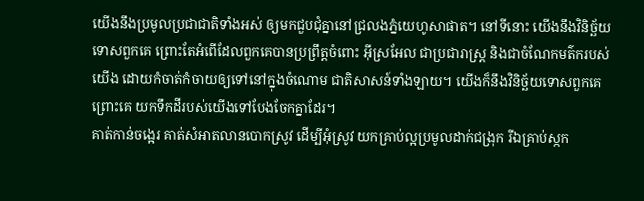យើងនឹងប្រមូលប្រជាជាតិទាំងអស់ ឲ្យមកជួបជុំគ្នានៅជ្រលងភ្នំយេហូសាផាត។ នៅទីនោះ យើងនឹងវិនិច្ឆ័យទោសពួកគេ ព្រោះតែអំពើដែលពួកគេបានប្រព្រឹត្តចំពោះ អ៊ីស្រអែល ជាប្រជារាស្ត្រ និងជាចំណែកមត៌ករបស់យើង ដោយកំចាត់កំចាយឲ្យទៅនៅក្នុងចំណោម ជាតិសាសន៍ទាំងឡាយ។ យើងក៏នឹងវិនិច្ឆ័យទោសពួកគេ ព្រោះគេ យកទឹកដីរបស់យើងទៅបែងចែកគ្នាដែរ។
គាត់កាន់ចង្អេរ គាត់សំអាតលានបោកស្រូវ ដើម្បីអុំស្រូវ យកគ្រាប់ល្អប្រមូលដាក់ជង្រុក រីឯគ្រាប់ស្កក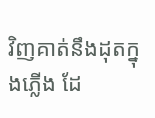វិញគាត់នឹងដុតក្នុងភ្លើង ដែ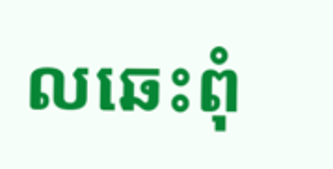លឆេះពុំ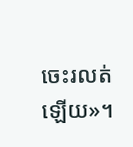ចេះរលត់ឡើយ»។